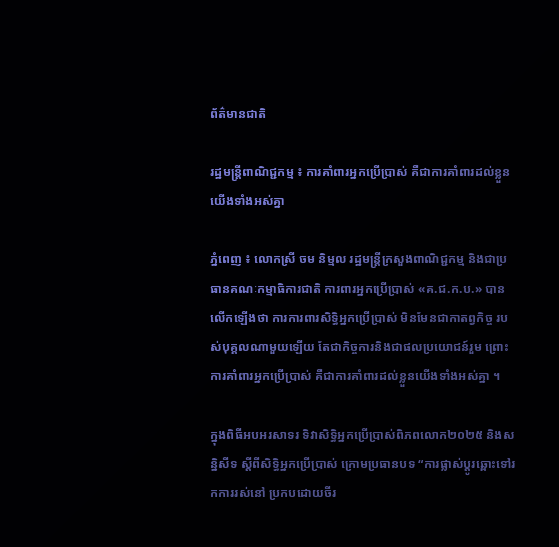ព័ត៌មានជាតិ

រដ្ឋមន្រ្តីពាណិជ្ជកម្ម ៖ ការគាំពារអ្នកប្រើប្រាស់ គឺជាការគាំពារដល់ខ្លួនយើងទាំងអស់គ្នា

ភ្នំពេញ ៖ លោកស្រី ចម និម្មល រដ្ឋមន្រ្តីក្រសួងពាណិជ្ជកម្ម និងជាប្រធានគណៈកម្មាធិការជាតិ ការពារអ្នកប្រើប្រាស់ «គ.ជ.ក.ប.» បានលើកឡើងថា ការការពារសិទ្ធិអ្នកប្រើប្រាស់ មិនមែនជាកាតព្វកិច្ច របស់បុគ្គលណាមួយឡើយ តែជាកិច្ចការនិងជាផលប្រយោជន៍រួម ព្រោះការគាំពារអ្នកប្រើប្រាស់ គឺជាការគាំពារដល់ខ្លួនយើងទាំងអស់គ្នា ។

ក្នុងពិធីអបអរសាទរ ទិវាសិទ្ធិអ្នកប្រើប្រាស់ពិភពលោក២០២៥ និងសន្និសីទ ស្ដីពីសិទ្ធិអ្នកប្រើប្រាស់ ក្រោមប្រធានបទ “ការផ្លាស់ប្ដូរឆ្ពោះទៅរកការរស់នៅ ប្រកបដោយចីរ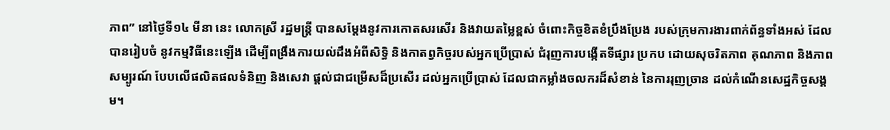ភាព” នៅថ្ងៃទី១៤ មីនា នេះ លោកស្រី រដ្ឋមន្រ្តី បានសម្ដែងនូវការកោតសរសើរ និងវាយតម្លៃខ្ពស់ ចំពោះកិច្ចខិតខំប្រឹងប្រែង របស់ក្រុមការងារពាក់ព័ន្ធទាំងអស់ ដែលបានរៀបចំ នូវកម្មវិធីនេះឡើង ដើម្បីពង្រឹងការយល់ដឹងអំពីសិទ្ធិ និងកាតព្វកិច្ចរបស់អ្នកប្រើប្រាស់ ជំរុញការបង្កើតទីផ្សារ ប្រកប ដោយសុចរិតភាព គុណភាព និងភាពសម្បូរណ៍ បែបលើផលិតផលទំនិញ និងសេវា ផ្តល់ជាជម្រើសដ៏ប្រសើរ ដល់អ្នកប្រើប្រាស់ ដែលជាកម្លាំងចលករដ៏សំខាន់ នៃការរុញច្រាន ដល់កំណើនសេដ្ឋកិច្ចសង្គម។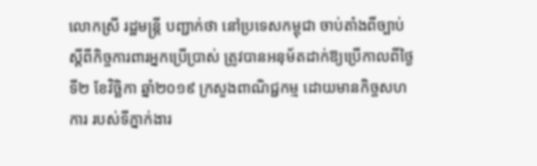លោកស្រី រដ្ឋមន្រ្តី បញ្ជាក់ថា នៅប្រទេសកម្ពុជា ចាប់តាំងពីច្បាប់ស្តីពីកិច្ចការពារអ្នកប្រើប្រាស់ ត្រូវបានអនុម័តដាក់ឱ្យប្រើកាលពីថ្ងៃទី២ ខែវិច្ឆិកា ឆ្នាំ២០១៩ ក្រសួងពាណិជ្ជកម្ម ដោយមានកិច្ចសហការ របស់ទីភ្នាក់ងារ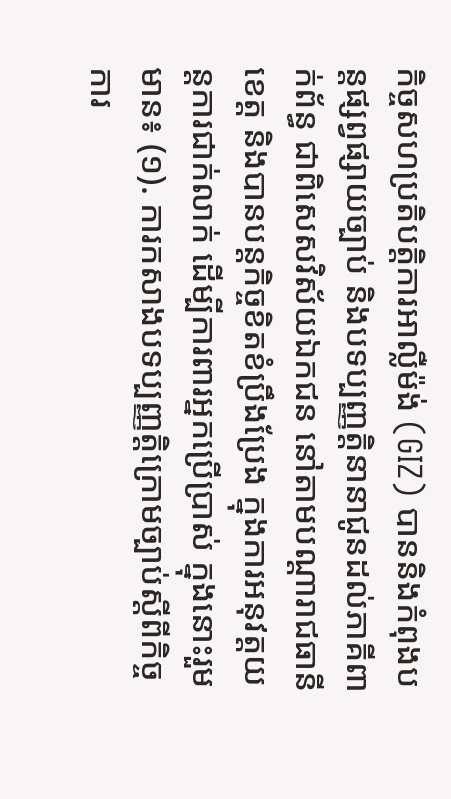កិច្ចសហប្រតិបត្តិការអាល្លឺម៉ង់ (GIZ) បាននិងកំពុងបន្តផ្សព្វផ្សាយច្បាប់ និងបទប្បញ្ញត្តិនានាជូនដល់ភាគីពាក់ព័ន្ធ ជាពិសេសវិស័យឯកជន នៅតាមបណ្តារាជធានី ខេត្ត និងបានបន្តកិច្ចខិតខំប្រឹងប្រែង ក្នុងការអនុវត្តយន្តការជាក់លាក់ ដើម្បីការពារអ្នកប្រើប្រាស់ ក្នុងនោះរួមមាន៖ (១). ការកសាងបទប្បញ្ញត្តិក្រោមច្បាប់ស្តីពីកិច្ចការ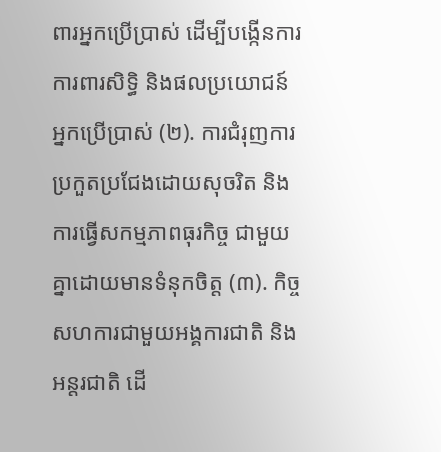ពារអ្នកប្រើប្រាស់ ដើម្បីបង្កើនការការពារសិទ្ធិ និងផលប្រយោជន៍អ្នកប្រើប្រាស់ (២). ការជំរុញការប្រកួតប្រជែងដោយសុចរិត និងការធ្វើសកម្មភាពធុរកិច្ច ជាមួយគ្នាដោយមានទំនុកចិត្ត (៣). កិច្ចសហការជាមួយអង្គការជាតិ និងអន្តរជាតិ ដើ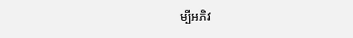ម្បីអភិវ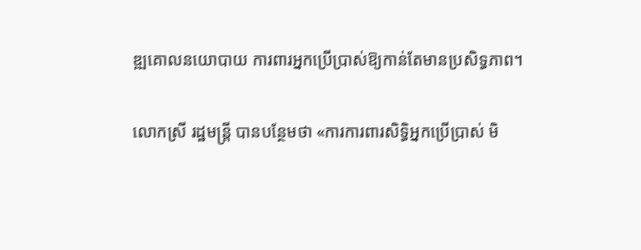ឌ្ឍគោលនយោបាយ ការពារអ្នកប្រើប្រាស់ឱ្យកាន់តែមានប្រសិទ្ធភាព។

លោកស្រី រដ្ឋមន្រ្តី បានបន្ថែមថា «ការការពារសិទ្ធិអ្នកប្រើប្រាស់ មិ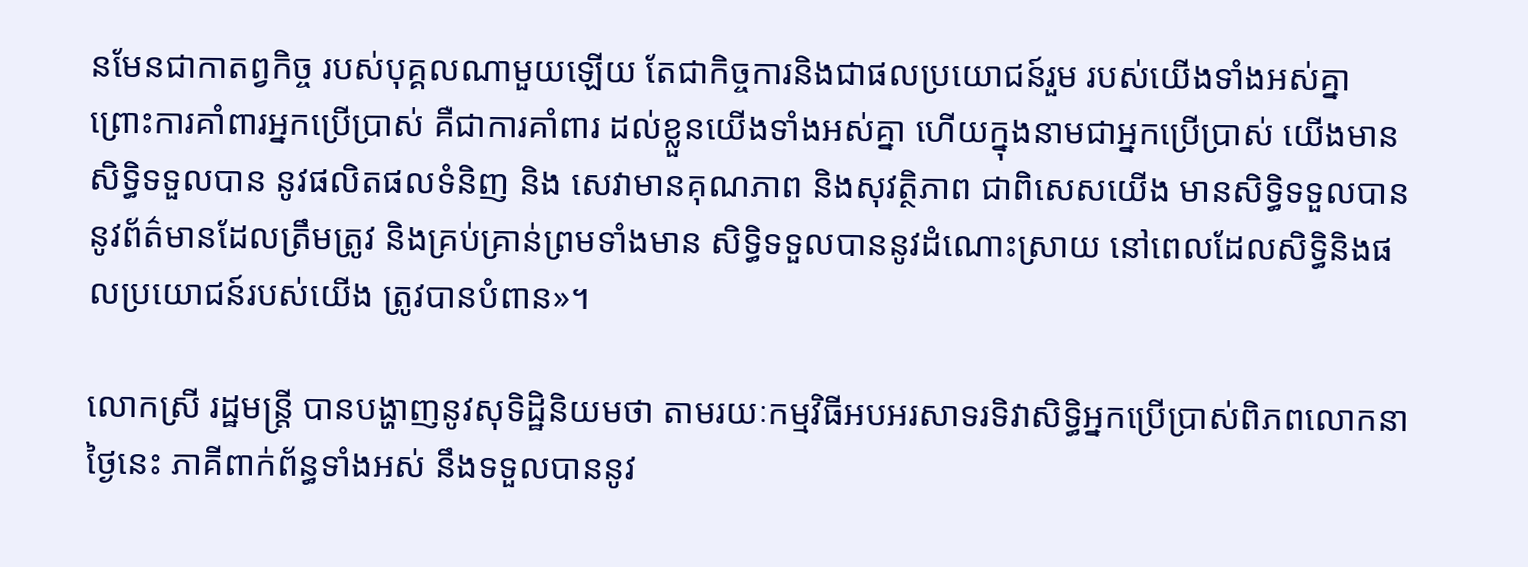នមែនជាកាតព្វកិច្ច របស់បុគ្គលណាមួយឡើយ តែជាកិច្ចការនិងជាផលប្រយោជន៍រួម របស់យើងទាំងអស់គ្នា ព្រោះការគាំពារអ្នកប្រើប្រាស់ គឺជាការគាំពារ ដល់ខ្លួនយើងទាំងអស់គ្នា ហើយក្នុងនាមជាអ្នកប្រើប្រាស់ យើងមានសិទ្ធិទទួលបាន នូវផលិតផលទំនិញ និង សេវាមានគុណភាព និងសុវត្ថិភាព ជាពិសេសយើង មានសិទ្ធិទទួលបាននូវព័ត៌មានដែលត្រឹមត្រូវ និងគ្រប់គ្រាន់ព្រមទាំងមាន សិទ្ធិទទួលបាននូវដំណោះស្រាយ នៅពេលដែលសិទ្ធិនិងផលប្រយោជន៍របស់យើង ត្រូវបានបំពាន»។

លោកស្រី រដ្ឋមន្រ្តី បានបង្ហាញនូវសុទិដ្ឋិនិយមថា តាមរយៈកម្មវិធីអបអរសាទរទិវាសិទ្ធិអ្នកប្រើប្រាស់ពិភពលោកនាថ្ងៃនេះ ភាគីពាក់ព័ន្ធទាំងអស់ នឹងទទួលបាននូវ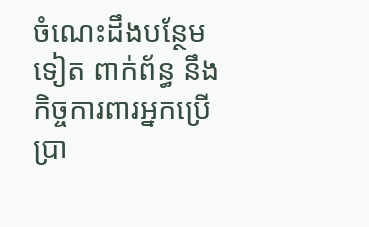ចំណេះដឹងបន្ថែមទៀត ពាក់ព័ន្ធ នឹងកិច្ចការពារអ្នកប្រើប្រា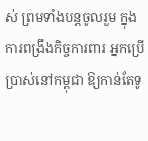ស់ ព្រមទាំងបន្តចូលរួម ក្នុងការពង្រឹងកិច្ចការពារ អ្នកប្រើប្រាស់នៅកម្ពុជា ឱ្យកាន់តែទូ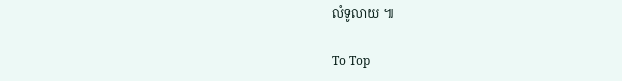លំទូលាយ ៕

To Top